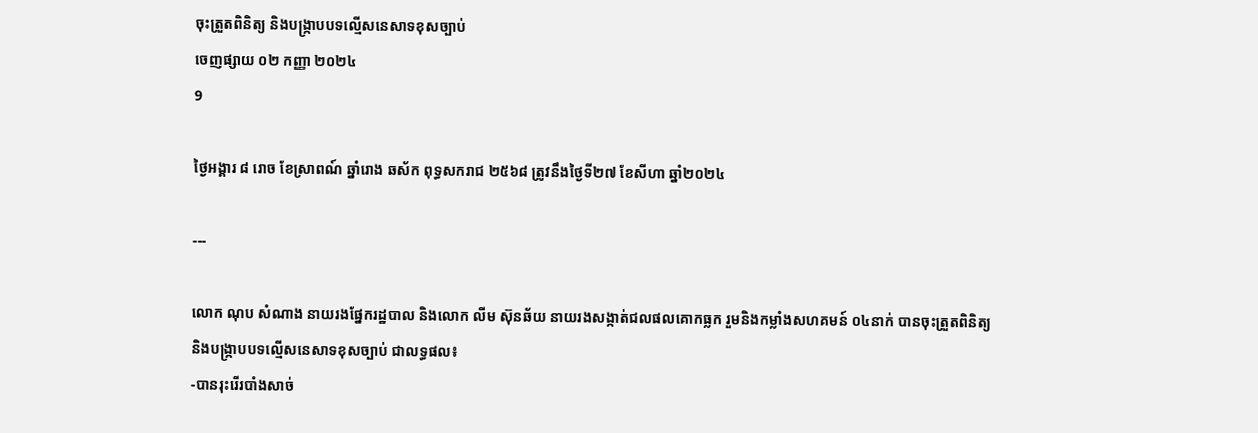ចុះត្រួតពិនិត្យ និងបង្ក្រាបបទល្មើសនេសាទខុសច្បាប់
ចេញផ្សាយ ០២ កញ្ញា ២០២៤
9

ថ្ងៃអង្គារ ៨ រោច ខែស្រាពណ៍ ឆ្នាំរោង ឆស័ក ពុទ្ធសករាជ ២៥៦៨ ត្រូវនឹងថ្ងៃទី២៧ ខែសីហា ឆ្នាំ២០២៤

---

លោក ណុប សំណាង នាយរងផ្នែករដ្ឋបាល និងលោក លីម ស៊ុនឆ័យ នាយរងសង្កាត់ជលផលគោកធ្លក រួមនិងកម្លាំងសហគមន៍ ០៤នាក់ បានចុះត្រួតពិនិត្យ និងបង្ក្រាបបទល្មើសនេសាទខុសច្បាប់ ជាលទ្ធផល៖
-បានរុះរើរបាំងសាច់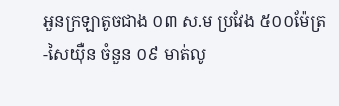អួនក្រឡាតូចជាង ០៣ ស.ម ប្រវែង ៥០០ម៉ែត្រ
-សៃយ៉ឺន ចំនួន ០៩ មាត់លូ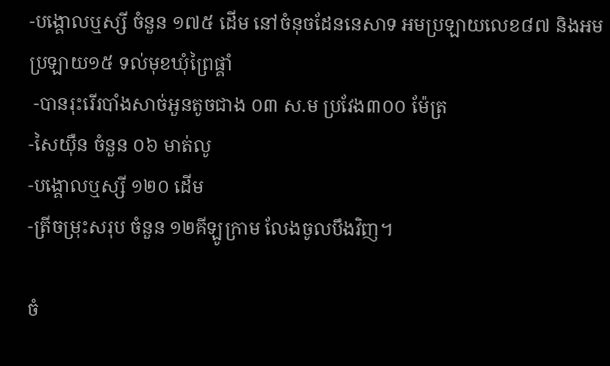-បង្គោលឬស្សី ចំនួន ១៧៥ ដើម នៅចំនុចដែននេសាទ អមប្រឡាយលេខ៨៧ និងអមប្រឡាយ១៥ ទល់មុខឃុំព្រៃផ្គាំ
 -បានរុះរើរបាំងសាច់អួនតូចជាង ០៣ ស.ម ប្រវែង៣០០ ម៉ែត្រ
-សៃយុឺន ចំនួន ០៦ មាត់លូ
-បង្គោលឬស្សី ១២០ ដើម
-ត្រីចម្រុះសរុប ចំនួន ១២គីឡូក្រាម លែងចូលបឹងវិញ។

ចំ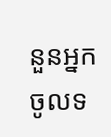នួនអ្នកចូលទ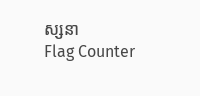ស្សនា
Flag Counter